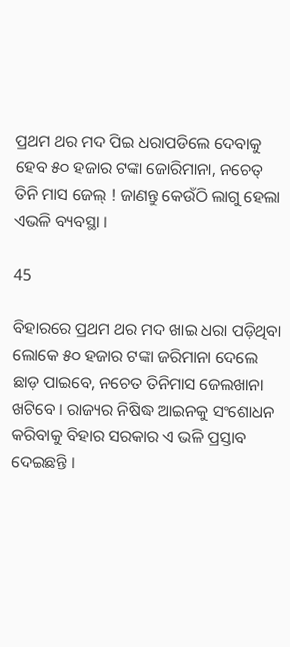ପ୍ରଥମ ଥର ମଦ ପିଇ ଧରାପଡିଲେ ଦେବାକୁ ହେବ ୫୦ ହଜାର ଟଙ୍କା ଜୋରିମାନା, ନଚେତ୍ ତିନି ମାସ ଜେଲ୍ ! ଜାଣନ୍ତୁ କେଉଁଠି ଲାଗୁ ହେଲା ଏଭଳି ବ୍ୟବସ୍ଥା ।

45

ବିହାରରେ ପ୍ରଥମ ଥର ମଦ ଖାଇ ଧରା ପଡ଼ିଥିବା ଲୋକେ ୫୦ ହଜାର ଟଙ୍କା ଜରିମାନା ଦେଲେ ଛାଡ଼ ପାଇବେ, ନଚେତ ତିନିମାସ ଜେଲଖାନା ଖଟିବେ । ରାଜ୍ୟର ନିଷିଦ୍ଧ ଆଇନକୁ ସଂଶୋଧନ କରିବାକୁ ବିହାର ସରକାର ଏ ଭଳି ପ୍ରସ୍ତାବ ଦେଇଛନ୍ତି ।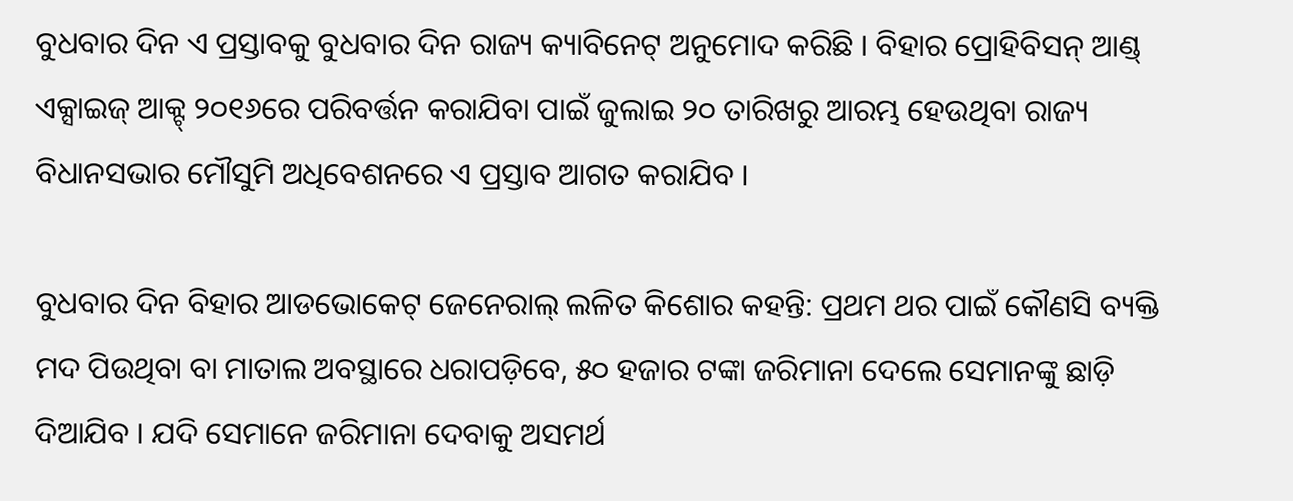ବୁଧବାର ଦିନ ଏ ପ୍ରସ୍ତାବକୁ ବୁଧବାର ଦିନ ରାଜ୍ୟ କ୍ୟାବିନେଟ୍ ଅନୁମୋଦ କରିଛି । ବିହାର ପ୍ରୋହିବିସନ୍ ଆଣ୍ଡ୍ ଏକ୍ସାଇଜ୍ ଆକ୍ଟ୍ ୨୦୧୬ରେ ପରିବର୍ତ୍ତନ କରାଯିବା ପାଇଁ ଜୁଲାଇ ୨୦ ତାରିଖରୁ ଆରମ୍ଭ ହେଉଥିବା ରାଜ୍ୟ ବିଧାନସଭାର ମୌସୁମି ଅଧିବେଶନରେ ଏ ପ୍ରସ୍ତାବ ଆଗତ କରାଯିବ ।

ବୁଧବାର ଦିନ ବିହାର ଆଡଭୋକେଟ୍ ଜେନେରାଲ୍ ଲଳିତ କିଶୋର କହନ୍ତି: ପ୍ରଥମ ଥର ପାଇଁ କୌଣସି ବ୍ୟକ୍ତି ମଦ ପିଉଥିବା ବା ମାତାଲ ଅବସ୍ଥାରେ ଧରାପଡ଼ିବେ, ୫୦ ହଜାର ଟଙ୍କା ଜରିମାନା ଦେଲେ ସେମାନଙ୍କୁ ଛାଡ଼ି ଦିଆଯିବ । ଯଦି ସେମାନେ ଜରିମାନା ଦେବାକୁ ଅସମର୍ଥ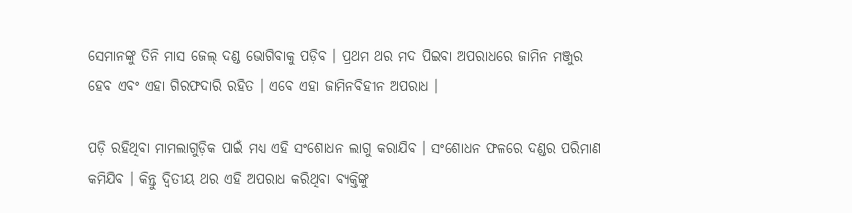ସେମାନଙ୍କୁ ତିନି ମାସ ଜେଲ୍ ଦଣ୍ଡ ଭୋଗିବାକୁ ପଡ଼ିବ । ପ୍ରଥମ ଥର ମଦ ପିଇବା ଅପରାଧରେ ଜାମିନ ମଞ୍ଜୁର ହେବ ଏବଂ ଏହା ଗିରଫଦାରି ରହିତ । ଏବେ ଏହା ଜାମିନବିହୀନ ଅପରାଧ ।

ପଡ଼ି ରହିଥିବା ମାମଲାଗୁଡ଼ିକ ପାଇଁ ମଧ୍ୟ ଏହି ସଂଶୋଧନ ଲାଗୁ କରାଯିବ । ସଂଶୋଧନ ଫଳରେ ଦଣ୍ଡର ପରିମାଣ କମିଯିବ । କିନ୍ତୁ ଦ୍ୱିତୀୟ ଥର ଏହି ଅପରାଧ କରିଥିବା ବ୍ୟକ୍ତିଙ୍କୁ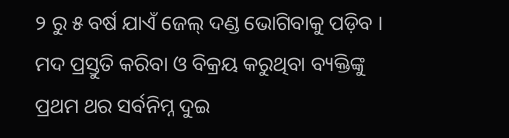୨ ରୁ ୫ ବର୍ଷ ଯାଏଁ ଜେଲ୍ ଦଣ୍ଡ ଭୋଗିବାକୁ ପଡ଼ିବ । ମଦ ପ୍ରସ୍ତୁତି କରିବା ଓ ବିକ୍ରୟ କରୁଥିବା ବ୍ୟକ୍ତିଙ୍କୁ ପ୍ରଥମ ଥର ସର୍ବନିମ୍ନ ଦୁଇ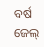ବର୍ଷ ଜେଲ୍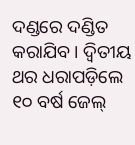ଦଣ୍ଡରେ ଦଣ୍ଡିତ କରାଯିବ । ଦ୍ୱିତୀୟ ଥର ଧରାପଡ଼ିଲେ ୧୦ ବର୍ଷ ଜେଲ୍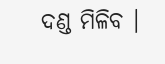ଦଣ୍ଡ ମିଳିବ ।